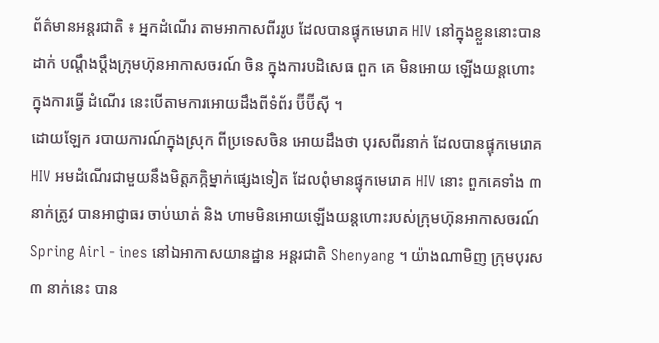ព័ត៌មានអន្តរជាតិ ៖ អ្នកដំណើរ តាមអាកាសពីររូប ដែលបានផ្ទុកមេរោគ HIV នៅក្នុងខ្លួននោះបានដាក់ បណ្តឹងប្តឹងក្រុមហ៊ុនអាកាសចរណ៍ ចិន ក្នុងការបដិសេធ ពួក គេ មិនអោយ ឡើងយន្តហោះ ក្នុងការធ្វើ ដំណើរ នេះបើតាមការអោយដឹងពីទំព័រ ប៊ីប៊ីស៊ី ។
ដោយឡែក របាយការណ៍ក្នុងស្រុក ពីប្រទេសចិន អោយដឹងថា បុរសពីរនាក់ ដែលបានផ្ទុកមេរោគHIV អមដំណើរជាមួយនឹងមិត្តភក្កិម្នាក់ផ្សេងទៀត ដែលពុំមានផ្ទុកមេរោគ HIV នោះ ពួកគេទាំង ៣ នាក់ត្រូវ បានអាជ្ញាធរ ចាប់ឃាត់ និង ហាមមិនអោយឡើងយន្តហោះរបស់ក្រុមហ៊ុនអាកាសចរណ៍ Spring Airl - ines នៅឯអាកាសយានដ្ឋាន អន្តរជាតិ Shenyang ។ យ៉ាងណាមិញ ក្រុមបុរស ៣ នាក់នេះ បាន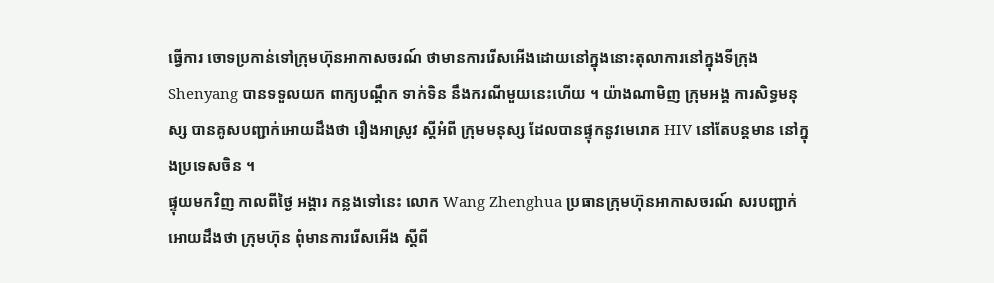ធ្វើការ ចោទប្រកាន់ទៅក្រុមហ៊ុនអាកាសចរណ៍ ថាមានការរើសអើងដោយនៅក្នុងនោះតុលាការនៅក្នុងទីក្រុង Shenyang បានទទួលយក ពាក្យបណ្តឹក ទាក់ទិន នឹងករណីមួយនេះហើយ ។ យ៉ាងណាមិញ ក្រុមអង្គ ការសិទ្ធមនុស្ស បានគូសបញ្ជាក់អោយដឹងថា រឿងអាស្រូវ ស្តីអំពី ក្រុមមនុស្ស ដែលបានផ្ទុកនូវមេរោគ HIV នៅតែបន្តមាន នៅក្នុងប្រទេសចិន ។
ផ្ទុយមកវិញ កាលពីថ្ងៃ អង្គារ កន្លងទៅនេះ លោក Wang Zhenghua ប្រធានក្រុមហ៊ុនអាកាសចរណ៍ សរបញ្ជាក់អោយដឹងថា ក្រុមហ៊ុន ពុំមានការរើសអើង ស្តីពី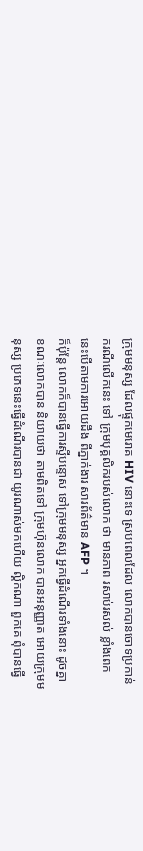ក្រុមមនុស្ស ដែលផ្ទុកមេរោគ HIV នោះទេ ស្របពេលដែល លោកបានចោទប្រកាន់ ករណីលើកនេះ ទៅ ក្រុមបុគ្គលិករបស់លោក ថា មានភាព រសាប់រសល់ ខ្លាំងពេក នេះបើតាមការអោយដឹង ពីភ្នាក់ងារ សារព័ត៌មាន AFP ។
ក៏ប៉ុន្តែ លោកក៏បានធ្វើការស្ទីបន្ទោស ទៅក្រុមមនុស្ស អ្នកធ្វើដំណើរទាំងនោះ ដូចគ្នា ខណៈលោកបាន និយាយថា តាមពិតទៅ ក្រុមហ៊ុនលោក បានអនុញ្ញាត អោយក្រុមមនុស្ស ប្រភេទនេះធ្វើដំណើរបានជា យូរណាស់មកហើយ ល្គិកណា ពួកគេ ពុំបានធ្វើ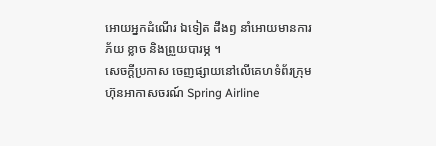អោយអ្នកដំណើរ ឯទៀត ដឹងឭ នាំអោយមានការភ័យ ខ្លាច និងព្រួយបារម្ភ ។
សេចក្តីប្រកាស ចេញផ្សាយនៅលើគេហទំព័រក្រុមហ៊ុនអាកាសចរណ៍ Spring Airline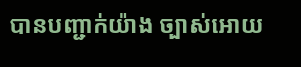បានបញ្ជាក់យ៉ាង ច្បាស់អោយ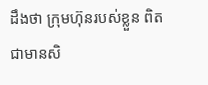ដឹងថា ក្រុមហ៊ុនរបស់ខ្លួន ពិតជាមានសិ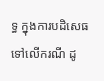ទ្ធ ក្នុងការបដិសេធ ទៅលើករណី ដូ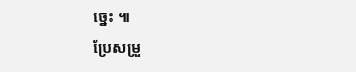ច្នេះ ៕
ប្រែសម្រួ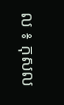ល ៖ កុសល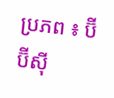ប្រភព ៖ ប៊ីប៊ីស៊ី